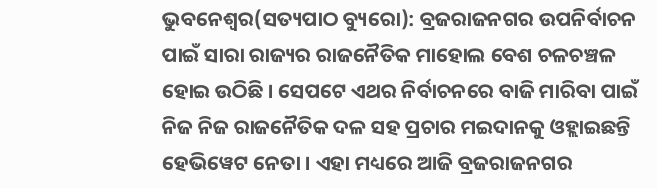ଭୁବନେଶ୍ୱର(ସତ୍ୟପାଠ ବ୍ୟୁରୋ): ବ୍ରଜରାଜନଗର ଉପନିର୍ବାଚନ ପାଇଁ ସାରା ରାଜ୍ୟର ରାଜନୈତିକ ମାହୋଲ ବେଶ ଚଳଚଞ୍ଚଳ ହୋଇ ଉଠିଛି । ସେପଟେ ଏଥର ନିର୍ବାଚନରେ ବାଜି ମାରିବା ପାଇଁ ନିଜ ନିଜ ରାଜନୈତିକ ଦଳ ସହ ପ୍ରଚାର ମଇଦାନକୁ ଓହ୍ଲାଇଛନ୍ତି ହେଭିୱେଟ ନେତା । ଏହା ମଧ୍ୟରେ ଆଜି ବ୍ରଜରାଜନଗର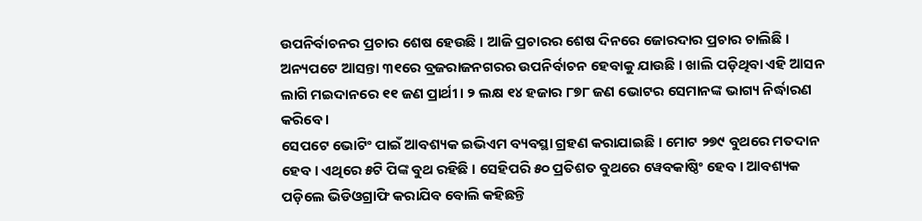ଉପନିର୍ବାଚନର ପ୍ରଚାର ଶେଷ ହେଉଛି । ଆଜି ପ୍ରଚାରର ଶେଷ ଦିନରେ ଜୋରଦାର ପ୍ରଚାର ଚାଲିଛି । ଅନ୍ୟପଟେ ଆସନ୍ତା ୩୧ରେ ବ୍ରଜରାଜନଗରର ଉପନିର୍ବାଚନ ହେବାକୁ ଯାଉଛି । ଖାଲି ପଡ଼ିଥିବା ଏହି ଆସନ ଲାଗି ମଇଦାନରେ ୧୧ ଜଣ ପ୍ରାର୍ଥୀ । ୨ ଲକ୍ଷ ୧୪ ହଜାର ୮୭୮ ଜଣ ଭୋଟର ସେମାନଙ୍କ ଭାଗ୍ୟ ନିର୍ଦ୍ଧାରଣ କରିବେ ।
ସେପଟେ ଭୋଟିଂ ପାଇଁ ଆବଶ୍ୟକ ଇଭିଏମ ବ୍ୟବସ୍ଥା ଗ୍ରହଣ କରାଯାଇଛି । ମୋଟ ୨୭୯ ବୁଥରେ ମତଦାନ ହେବ । ଏଥିରେ ୫ଟି ପିଙ୍କ ବୁଥ ରହିଛି । ସେହିପରି ୫୦ ପ୍ରତିଶତ ବୁଥରେ ୱେବକାଷ୍ଠିଂ ହେବ । ଆବଶ୍ୟକ ପଡ଼ିଲେ ଭିଡିଓଗ୍ରାଫି କରାଯିବ ବୋଲି କହିଛନ୍ତି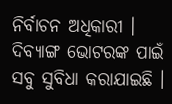ନିର୍ବାଚନ ଅଧିକାରୀ । ଦିବ୍ୟାଙ୍ଗ ଭୋଟରଙ୍କ ପାଇଁ ସବୁ ସୁବିଧା କରାଯାଇଛି ।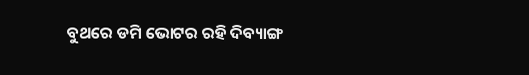ବୁଥରେ ଡମି ଭୋଟର ରହି ଦିବ୍ୟାଙ୍ଗ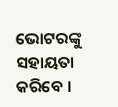ଭୋଟରଙ୍କୁ ସହାୟତା କରିବେ ।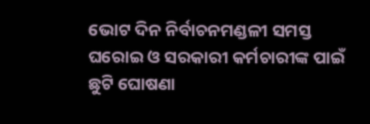ଭୋଟ ଦିନ ନିର୍ବାଚନମଣ୍ଡଳୀ ସମସ୍ତ ଘରୋଇ ଓ ସରକାରୀ କର୍ମଚାରୀଙ୍କ ପାଇଁ ଛୁଟି ଘୋଷଣା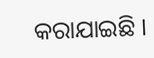କରାଯାଇଛି ।